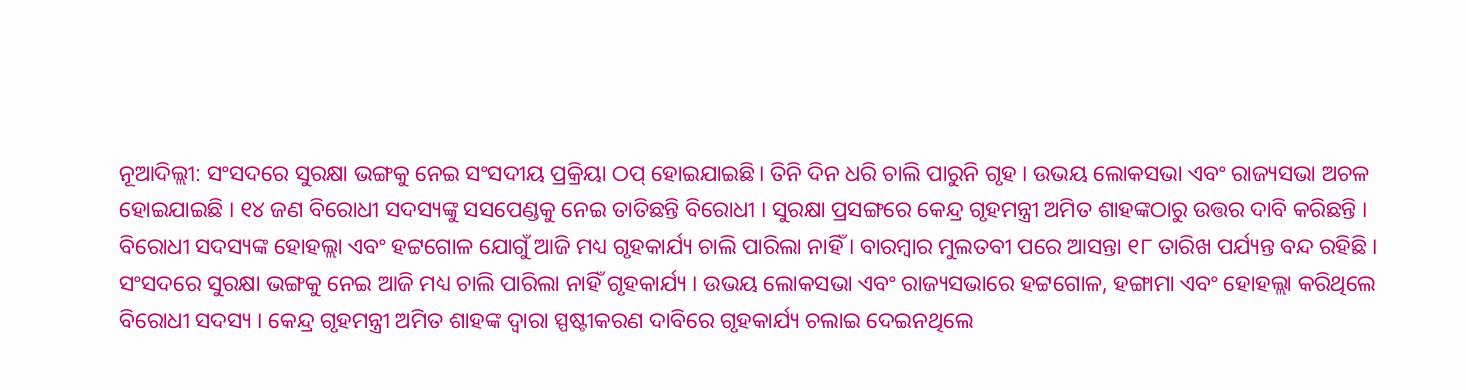ନୂଆଦିଲ୍ଲୀ: ସଂସଦରେ ସୁରକ୍ଷା ଭଙ୍ଗକୁ ନେଇ ସଂସଦୀୟ ପ୍ରକ୍ରିୟା ଠପ୍ ହୋଇଯାଇଛି। ତିନି ଦିନ ଧରି ଚାଲି ପାରୁନି ଗୃହ । ଉଭୟ ଲୋକସଭା ଏବଂ ରାଜ୍ୟସଭା ଅଚଳ ହୋଇଯାଇଛି । ୧୪ ଜଣ ବିରୋଧୀ ସଦସ୍ୟଙ୍କୁ ସସପେଣ୍ଡକୁ ନେଇ ତାତିଛନ୍ତି ବିରୋଧୀ । ସୁରକ୍ଷା ପ୍ରସଙ୍ଗରେ କେନ୍ଦ୍ର ଗୃହମନ୍ତ୍ରୀ ଅମିତ ଶାହଙ୍କଠାରୁ ଉତ୍ତର ଦାବି କରିଛନ୍ତି । ବିରୋଧୀ ସଦସ୍ୟଙ୍କ ହୋହଲ୍ଲା ଏବଂ ହଟ୍ଟଗୋଳ ଯୋଗୁଁ ଆଜି ମଧ୍ୟ ଗୃହକାର୍ଯ୍ୟ ଚାଲି ପାରିଲା ନାହିଁ । ବାରମ୍ବାର ମୁଲତବୀ ପରେ ଆସନ୍ତା ୧୮ ତାରିଖ ପର୍ଯ୍ୟନ୍ତ ବନ୍ଦ ରହିଛି ।
ସଂସଦରେ ସୁରକ୍ଷା ଭଙ୍ଗକୁ ନେଇ ଆଜି ମଧ୍ୟ ଚାଲି ପାରିଲା ନାହିଁ ଗୃହକାର୍ଯ୍ୟ । ଉଭୟ ଲୋକସଭା ଏବଂ ରାଜ୍ୟସଭାରେ ହଟ୍ଟଗୋଳ, ହଙ୍ଗାମା ଏବଂ ହୋହଲ୍ଲା କରିଥିଲେ ବିରୋଧୀ ସଦସ୍ୟ । କେନ୍ଦ୍ର ଗୃହମନ୍ତ୍ରୀ ଅମିତ ଶାହଙ୍କ ଦ୍ବାରା ସ୍ପଷ୍ଟୀକରଣ ଦାବିରେ ଗୃହକାର୍ଯ୍ୟ ଚଲାଇ ଦେଇନଥିଲେ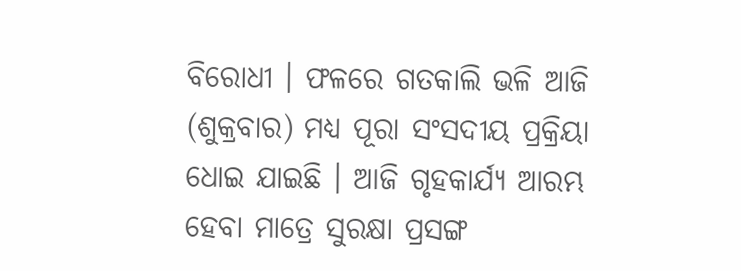ବିରୋଧୀ । ଫଳରେ ଗତକାଲି ଭଳି ଆଜି (ଶୁକ୍ରବାର) ମଧ୍ୟ ପୂରା ସଂସଦୀୟ ପ୍ରକ୍ରିୟା ଧୋଇ ଯାଇଛି । ଆଜି ଗୃହକାର୍ଯ୍ୟ ଆରମ୍ଭ ହେବା ମାତ୍ରେ ସୁରକ୍ଷା ପ୍ରସଙ୍ଗ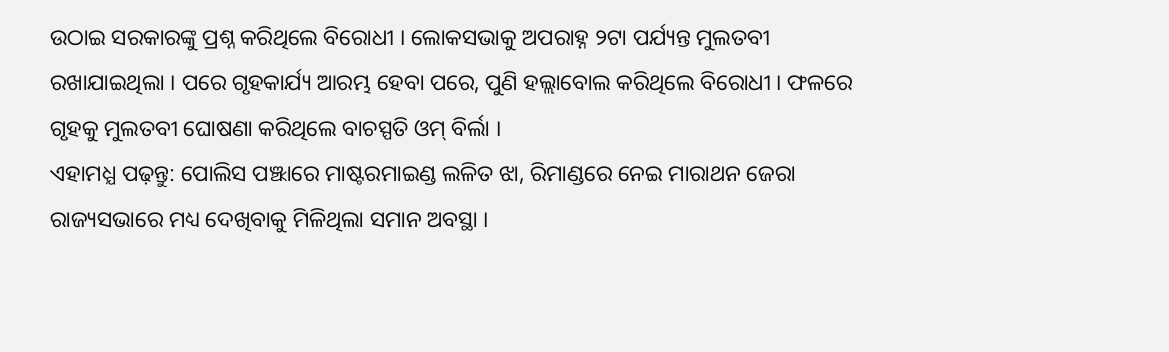ଉଠାଇ ସରକାରଙ୍କୁ ପ୍ରଶ୍ନ କରିଥିଲେ ବିରୋଧୀ । ଲୋକସଭାକୁ ଅପରାହ୍ନ ୨ଟା ପର୍ଯ୍ୟନ୍ତ ମୁଲତବୀ ରଖାଯାଇଥିଲା । ପରେ ଗୃହକାର୍ଯ୍ୟ ଆରମ୍ଭ ହେବା ପରେ, ପୁଣି ହଲ୍ଲାବୋଲ କରିଥିଲେ ବିରୋଧୀ । ଫଳରେ ଗୃହକୁ ମୁଲତବୀ ଘୋଷଣା କରିଥିଲେ ବାଚସ୍ପତି ଓମ୍ ବିର୍ଲା ।
ଏହାମଧ୍ଯ ପଢ଼ନ୍ତୁ: ପୋଲିସ ପଞ୍ଝାରେ ମାଷ୍ଟରମାଇଣ୍ଡ ଲଳିତ ଝା, ରିମାଣ୍ଡରେ ନେଇ ମାରାଥନ ଜେରା
ରାଜ୍ୟସଭାରେ ମଧ୍ୟ ଦେଖିବାକୁ ମିଳିଥିଲା ସମାନ ଅବସ୍ଥା ।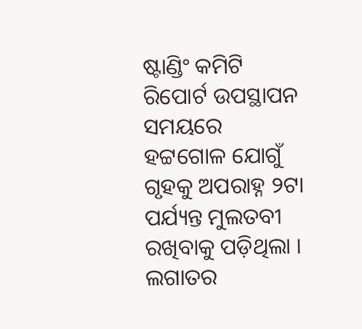ଷ୍ଟାଣ୍ଡିଂ କମିଟି ରିପୋର୍ଟ ଉପସ୍ଥାପନ ସମୟରେ ହଟ୍ଟଗୋଳ ଯୋଗୁଁ ଗୃହକୁ ଅପରାହ୍ନ ୨ଟା ପର୍ଯ୍ୟନ୍ତ ମୁଲତବୀ ରଖିବାକୁ ପଡ଼ିଥିଲା । ଲଗାତର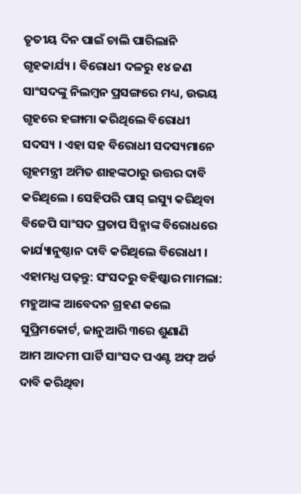ତୃତୀୟ ଦିନ ପାଇଁ ଚାଲି ପାରିଲାନି ଗୃହକାର୍ଯ୍ୟ । ବିରୋଧୀ ଦଳରୁ ୧୪ ଜଣ ସାଂସଦଙ୍କୁ ନିଲମ୍ବନ ପ୍ରସଙ୍ଗରେ ମଧ୍ୟ, ଉଭୟ ଗୃହରେ ହଙ୍ଗାମା କରିଥିଲେ ବିରୋଧୀ ସଦସ୍ୟ । ଏହା ସହ ବିରୋଧୀ ସଦସ୍ୟମାନେ ଗୃହମନ୍ତ୍ରୀ ଅମିତ ଶାହଙ୍କଠାରୁ ଉତ୍ତର ଦାବି କରିଥିଲେ । ସେହିପରି ପାସ୍ ଇସ୍ୟୁ କରିଥିବା ବିଜେପି ସାଂସଦ ପ୍ରତାପ ସିହ୍ମାଙ୍କ ବିରୋଧରେ କାର୍ଯ୍ୟାନୁଷ୍ଠାନ ଦାବି କରିଥିଲେ ବିରୋଧୀ ।
ଏହାମଧ୍ଯ ପଢ଼ନ୍ତୁ: ସଂସଦରୁ ବହିଷ୍କାର ମାମଲା: ମହୁଆଙ୍କ ଆବେଦନ ଗ୍ରହଣ କଲେ ସୁପ୍ରିମକୋର୍ଟ, ଜାନୁଆରି ୩ରେ ଶୁଣାଣି
ଆମ ଆଦମୀ ପାର୍ଟି ସାଂସଦ ପଏଣ୍ଟ ଅଫ୍ ଅର୍ଡ ଦାବି କରିଥିବା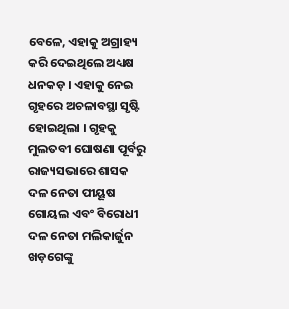ବେଳେ, ଏହାକୁ ଅଗ୍ରାହ୍ୟ କରି ଦେଇଥିଲେ ଅଧ୍ୟକ୍ଷ ଧନକଡ଼ । ଏହାକୁ ନେଇ ଗୃହରେ ଅଚଳାବସ୍ଥା ସୃଷ୍ଟି ହୋଇଥିଲା । ଗୃହକୁ ମୁଲତବୀ ଘୋଷଣା ପୂର୍ବରୁ ରାଜ୍ୟସଭାରେ ଶାସକ ଦଳ ନେତା ପୀୟୂଷ ଗୋୟଲ ଏବଂ ବିରୋଧୀ ଦଳ ନେତା ମଲିକାର୍ଜୁନ ଖଡ଼ଗେଙ୍କୁ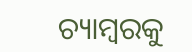ଚ୍ୟାମ୍ବରକୁ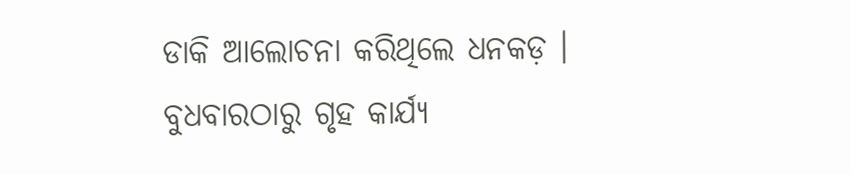ଡାକି ଆଲୋଚନା କରିଥିଲେ ଧନକଡ଼ । ବୁଧବାରଠାରୁ ଗୃହ କାର୍ଯ୍ୟ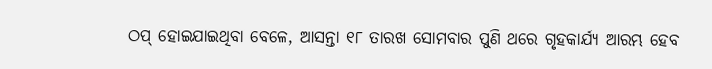ଠପ୍ ହୋଇଯାଇଥିବା ବେଳେ, ଆସନ୍ତା ୧୮ ତାରଖ ସୋମବାର ପୁଣି ଥରେ ଗୃହକାର୍ଯ୍ୟ ଆରମ୍ଭ ହେବ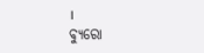।
ବ୍ୟୁରୋ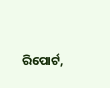ରିପୋର୍ଟ,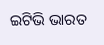ଇଟିଭି ଭାରତ